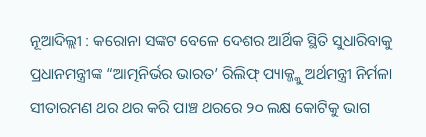ନୂଆଦିଲ୍ଲୀ : କରୋନା ସଙ୍କଟ ବେଳେ ଦେଶର ଆର୍ଥିକ ସ୍ଥିତି ସୁଧାରିବାକୁ ପ୍ରଧାନମନ୍ତ୍ରୀଙ୍କ “ଆତ୍ମନିର୍ଭର ଭାରତ’ ରିଲିଫ୍ ପ୍ୟାକ୍ଜ୍କୁ ଅର୍ଥମନ୍ତ୍ରୀ ନିର୍ମଳା ସୀତାରମଣ ଥର ଥର କରି ପାଞ୍ଚ ଥରରେ ୨୦ ଲକ୍ଷ କୋଟିକୁ ଭାଗ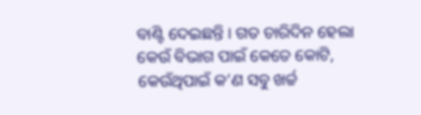ବାଣ୍ଟି ଦେଇଛନ୍ତି । ଗତ ଚାରିଦିନ ହେଲା କେଉଁ ବିଭାଗ ପାଇଁ କେତେ କୋଟି, କେଉଁଥିପାଇଁ କ’ଣ ସବୁ ଖର୍ଚ୍ଚ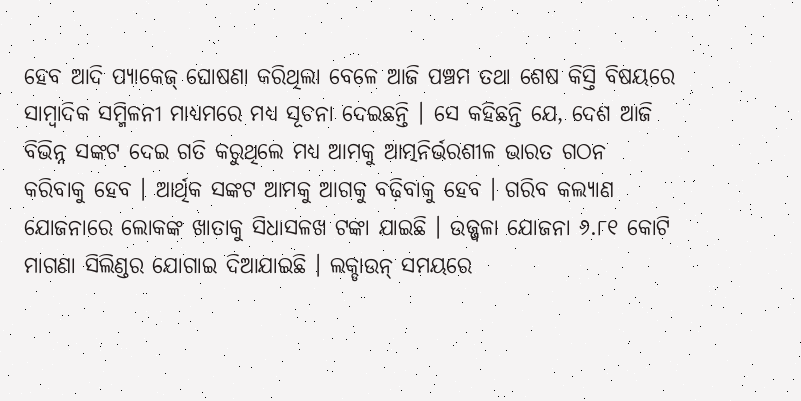ହେବ ଆଦି ପ୍ୟାକେଜ୍ ଘୋଷଣା କରିଥିଲା ବେଳେ ଆଜି ପଞ୍ଚମ ତଥା ଶେଷ କିସ୍ତି ବିଷୟରେ ସାମ୍ବାଦିକ ସମ୍ମିଳନୀ ମାଧ୍ୟମରେ ମଧ୍ୟ ସୂଚନା ଦେଇଛନ୍ତି । ସେ କହିଛନ୍ତି ଯେ, ଦେଶ ଆଜି ବିଭିନ୍ନ ସଙ୍କଟ ଦେଇ ଗତି କରୁଥିଲେ ମଧ୍ୟ ଆମକୁ ଆତ୍ମନିର୍ଭରଶୀଳ ଭାରତ ଗଠନ କରିବାକୁ ହେବ । ଆର୍ଥିକ ସଙ୍କଟ ଆମକୁ ଆଗକୁ ବଢ଼ିବାକୁ ହେବ । ଗରିବ କଲ୍ୟାଣ ଯୋଜନାରେ ଲୋକଙ୍କ ଖାତାକୁ ସିଧାସଳଖ ଟଙ୍କା ଯାଇଛି । ଉଜ୍ଜ୍ୱଳା ଯୋଜନା ୬.୮୧ କୋଟି ମାଗଣା ସିଲିଣ୍ଡର ଯୋଗାଇ ଦିଆଯାଇଛି । ଲକ୍ଡାଉନ୍ ସମୟରେ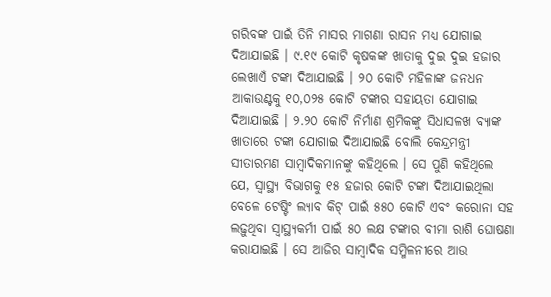ଗରିବଙ୍କ ପାଇଁ ତିନି ମାସର ମାଗଣା ରାସନ ମଧ୍ୟ ଯୋଗାଇ ଦିଆଯାଇଛି । ୯.୧୯ କୋଟି କୃଷକଙ୍କ ଖାତାକୁ ଦୁଇ ଦୁଇ ହଜାର ଲେଖାଏଁ ଟଙ୍କା ଦିଆଯାଇଛି । ୨୦ କୋଟି ମହିଳାଙ୍କ ଜନଧନ ଆକାଉଣ୍ଟକୁ ୧୦,୦୨୫ କୋଟି ଟଙ୍କାର ସହାୟତା ଯୋଗାଇ ଦିଆଯାଇଛି । ୨.୨୦ କୋଟି ନିର୍ମାଣ ଶ୍ରମିକଙ୍କୁ ସିଧାସଳଖ ବ୍ୟାଙ୍କ ଖାତାରେ ଟଙ୍କା ଯୋଗାଇ ଦିଆଯାଇଛି ବୋଲି କେନ୍ଦ୍ରମନ୍ତ୍ରୀ ସୀତାରମଣ ସାମ୍ବାଦିକମାନଙ୍କୁ କହିଥିଲେ । ସେ ପୁଣି କହିଥିଲେ ଯେ, ସ୍ୱାସ୍ଥ୍ୟ ବିଭାଗକୁ ୧୫ ହଜାର କୋଟି ଟଙ୍କା ଦିଆଯାଇଥିଲା ବେଳେ ଟେଷ୍ଟିଂ ଲ୍ୟାବ କିଟ୍ ପାଇଁ ୫୫୦ କୋଟି ଏବଂ କରୋନା ସହ ଲଢ଼ୁଥିବା ସ୍ୱାସ୍ଥ୍ୟକର୍ମୀ ପାଇଁ ୫୦ ଲକ୍ଷ ଟଙ୍କାର ବୀମା ରାଶି ଘୋଷଣା କରାଯାଇଛି । ସେ ଆଜିର ସାମ୍ବାଦିକ ସମ୍ମିଳନୀରେ ଆଉ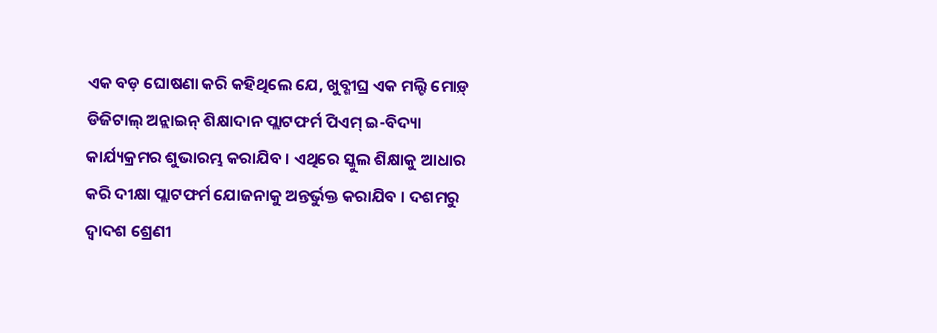ଏକ ବଡ଼ ଘୋଷଣା କରି କହିଥିଲେ ଯେ, ଖୁବ୍ଶୀଘ୍ର ଏକ ମଲ୍ଟି ମୋଡ଼୍ ଡିଜିଟାଲ୍ ଅନ୍ଲାଇନ୍ ଶିକ୍ଷାଦାନ ପ୍ଲାଟଫର୍ମ ପିଏମ୍ ଇ-ବିଦ୍ୟା କାର୍ଯ୍ୟକ୍ରମର ଶୁଭାରମ୍ଭ କରାଯିବ । ଏଥିରେ ସ୍କୁଲ ଶିକ୍ଷାକୁ ଆଧାର କରି ଦୀକ୍ଷା ପ୍ଲାଟଫର୍ମ ଯୋଜନାକୁ ଅନ୍ତର୍ଭୁକ୍ତ କରାଯିବ । ଦଶମରୁ ଦ୍ୱାଦଶ ଶ୍ରେଣୀ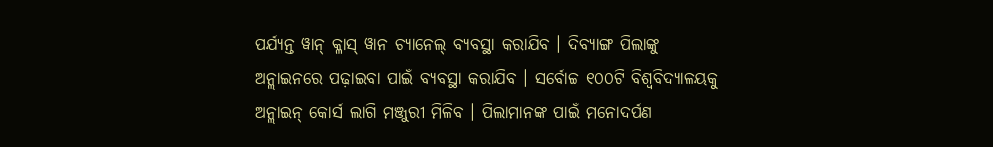ପର୍ଯ୍ୟନ୍ତ ୱାନ୍ କ୍ଳାସ୍ ୱାନ ଚ୍ୟାନେଲ୍ ବ୍ୟବସ୍ଥା କରାଯିବ । ଦିବ୍ୟାଙ୍ଗ ପିଲାଙ୍କୁ ଅନ୍ଲାଇନରେ ପଢ଼ାଇବା ପାଇଁ ବ୍ୟବସ୍ଥା କରାଯିବ । ସର୍ବୋଚ୍ଚ ୧୦୦ଟି ବିଶ୍ୱବିଦ୍ୟାଳୟକୁ ଅନ୍ଲାଇନ୍ କୋର୍ସ ଲାଗି ମଞ୍ଜୁରୀ ମିଳିବ । ପିଲାମାନଙ୍କ ପାଇଁ ମନୋଦର୍ପଣ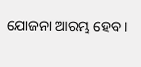ଯୋଜନା ଆରମ୍ଭ ହେବ ।